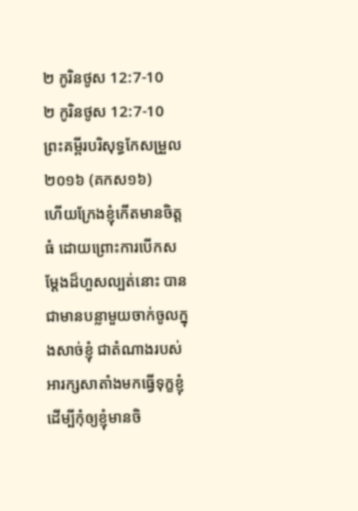២ កូរិនថូស 12:7-10
២ កូរិនថូស 12:7-10 ព្រះគម្ពីរបរិសុទ្ធកែសម្រួល ២០១៦ (គកស១៦)
ហើយក្រែងខ្ញុំកើតមានចិត្តធំ ដោយព្រោះការបើកសម្ដែងដ៏ហួសល្បត់នោះ បានជាមានបន្លាមួយចាក់ចូលក្នុងសាច់ខ្ញុំ ជាតំណាងរបស់អារក្សសាតាំងមកធ្វើទុក្ខខ្ញុំ ដើម្បីកុំឲ្យខ្ញុំមានចិ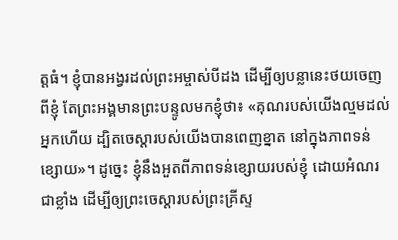ត្តធំ។ ខ្ញុំបានអង្វរដល់ព្រះអម្ចាស់បីដង ដើម្បីឲ្យបន្លានេះថយចេញពីខ្ញុំ តែព្រះអង្គមានព្រះបន្ទូលមកខ្ញុំថា៖ «គុណរបស់យើងល្មមដល់អ្នកហើយ ដ្បិតចេស្ដារបស់យើងបានពេញខ្នាត នៅក្នុងភាពទន់ខ្សោយ»។ ដូច្នេះ ខ្ញុំនឹងអួតពីភាពទន់ខ្សោយរបស់ខ្ញុំ ដោយអំណរជាខ្លាំង ដើម្បីឲ្យព្រះចេស្តារបស់ព្រះគ្រីស្ទ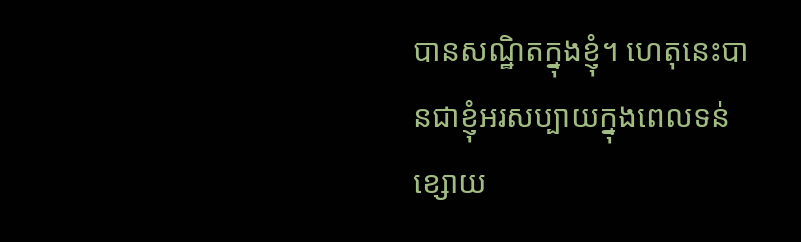បានសណ្ឋិតក្នុងខ្ញុំ។ ហេតុនេះបានជាខ្ញុំអរសប្បាយក្នុងពេលទន់ខ្សោយ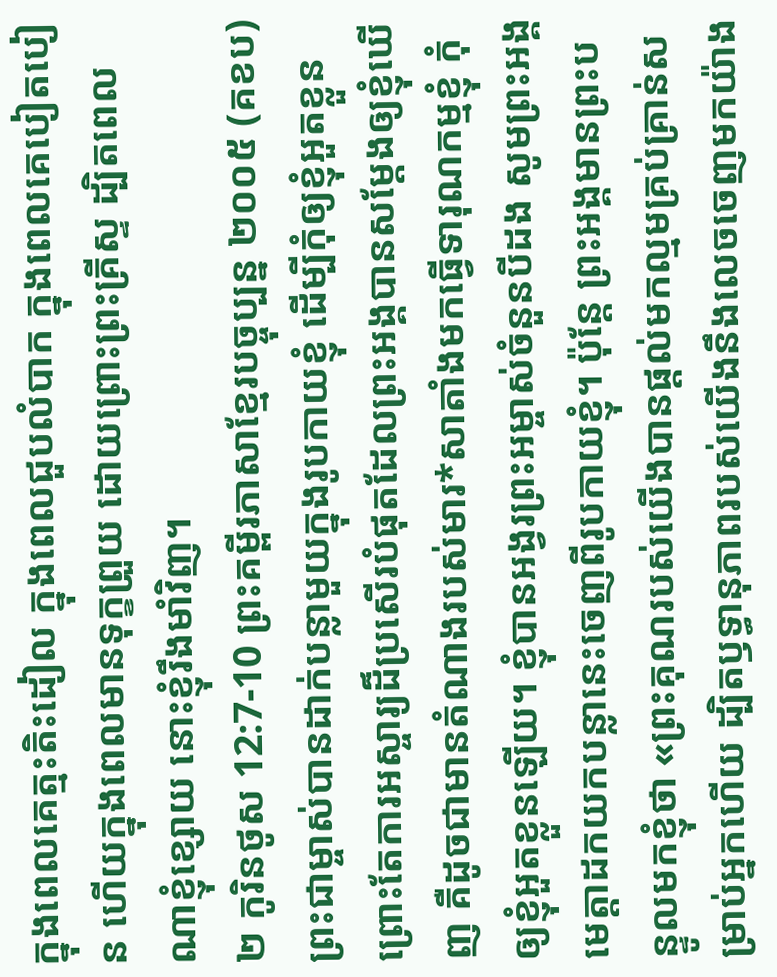ក្នុងពេលគេត្មះតិះដៀល ក្នុងពេលជួបលំបាក ក្នុងពេលគេបៀតបៀន ហើយក្នុងពេលមានទុក្ខព្រួយ ដោយព្រោះព្រះគ្រីស្ទ ដ្បិតពេលណាខ្ញុំខ្សោយ នោះខ្ញុំរឹងមាំវិញ។
២ កូរិនថូស 12:7-10 ព្រះគម្ពីរភាសាខ្មែរបច្ចុប្បន្ន ២០០៥ (គខប)
ព្រះជាម្ចាស់បានដាក់បន្លាមួយក្នុងរូបកាយខ្ញុំ ដើម្បីកុំឲ្យខ្ញុំអួតខ្លួន ព្រោះតែការអស្ចារ្យដ៏ប្រសើរបំផុតដែលព្រះអង្គបានសម្តែងឲ្យខ្ញុំឃើញ គឺដូចជាមានតំណាងរបស់មារ*សាតាំងមកធ្វើទារុណកម្មខ្ញុំ កុំឲ្យខ្ញុំអួតខ្លួនឡើយ។ ខ្ញុំបានអង្វរព្រះអម្ចាស់ចំនួនបីដង សូមព្រះអង្គមេត្តាដកយកបន្លានេះចេញពីរូបកាយខ្ញុំ។ ប៉ុន្តែ ព្រះអង្គមានព្រះបន្ទូលមកខ្ញុំថា «ព្រះគុណរបស់យើងបានផ្ដល់មកល្មមគ្រប់គ្រាន់សម្រាប់អ្នកហើយ ដ្បិតឫទ្ធានុភាពរបស់យើងនឹងលេចចេញមកយ៉ាង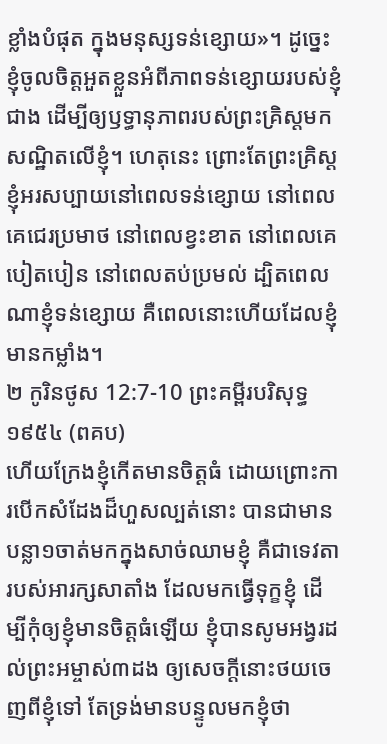ខ្លាំងបំផុត ក្នុងមនុស្សទន់ខ្សោយ»។ ដូច្នេះ ខ្ញុំចូលចិត្តអួតខ្លួនអំពីភាពទន់ខ្សោយរបស់ខ្ញុំជាង ដើម្បីឲ្យឫទ្ធានុភាពរបស់ព្រះគ្រិស្តមកសណ្ឋិតលើខ្ញុំ។ ហេតុនេះ ព្រោះតែព្រះគ្រិស្ត ខ្ញុំអរសប្បាយនៅពេលទន់ខ្សោយ នៅពេលគេជេរប្រមាថ នៅពេលខ្វះខាត នៅពេលគេបៀតបៀន នៅពេលតប់ប្រមល់ ដ្បិតពេលណាខ្ញុំទន់ខ្សោយ គឺពេលនោះហើយដែលខ្ញុំមានកម្លាំង។
២ កូរិនថូស 12:7-10 ព្រះគម្ពីរបរិសុទ្ធ ១៩៥៤ (ពគប)
ហើយក្រែងខ្ញុំកើតមានចិត្តធំ ដោយព្រោះការបើកសំដែងដ៏ហួសល្បត់នោះ បានជាមានបន្លា១ចាត់មកក្នុងសាច់ឈាមខ្ញុំ គឺជាទេវតារបស់អារក្សសាតាំង ដែលមកធ្វើទុក្ខខ្ញុំ ដើម្បីកុំឲ្យខ្ញុំមានចិត្តធំឡើយ ខ្ញុំបានសូមអង្វរដល់ព្រះអម្ចាស់៣ដង ឲ្យសេចក្ដីនោះថយចេញពីខ្ញុំទៅ តែទ្រង់មានបន្ទូលមកខ្ញុំថា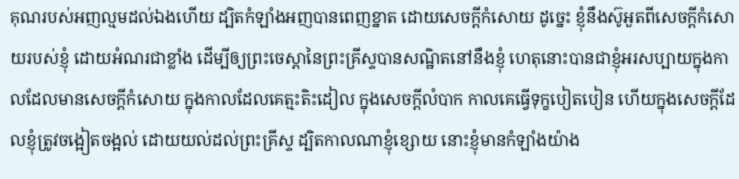គុណរបស់អញល្មមដល់ឯងហើយ ដ្បិតកំឡាំងអញបានពេញខ្នាត ដោយសេចក្ដីកំសោយ ដូច្នេះ ខ្ញុំនឹងស៊ូអួតពីសេចក្ដីកំសោយរបស់ខ្ញុំ ដោយអំណរជាខ្លាំង ដើម្បីឲ្យព្រះចេស្តានៃព្រះគ្រីស្ទបានសណ្ឋិតនៅនឹងខ្ញុំ ហេតុនោះបានជាខ្ញុំអរសប្បាយក្នុងកាលដែលមានសេចក្ដីកំសោយ ក្នុងកាលដែលគេត្មះតិះដៀល ក្នុងសេចក្ដីលំបាក កាលគេធ្វើទុក្ខបៀតបៀន ហើយក្នុងសេចក្ដីដែលខ្ញុំត្រូវចង្អៀតចង្អល់ ដោយយល់ដល់ព្រះគ្រីស្ទ ដ្បិតកាលណាខ្ញុំខ្សោយ នោះខ្ញុំមានកំឡាំងយ៉ាង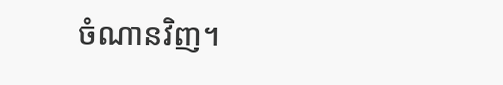ចំណានវិញ។